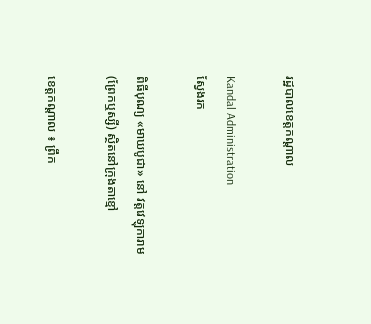រដ្ឋបាលខេត្តកណ្តាល

Kandal Administration
ស្វែងរក

ពិធីបុណ្យ «មាឃបូជា» នៅ វត្តវេឡុការាម (ព្រែកឬស្សី) ស្ថិតនៅក្រុងតាខ្មៅ

ខេត្តកណ្តាល ៖ ព្រឹក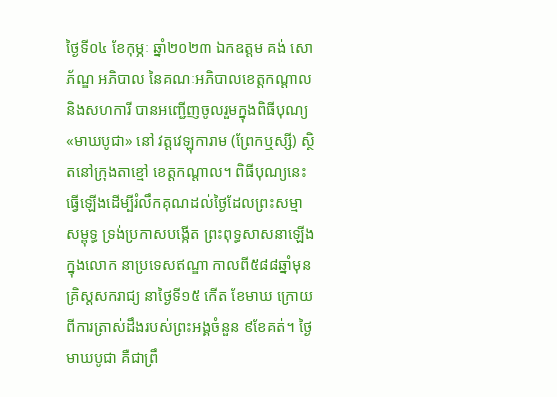ថ្ងៃទី០៤ ខែកុម្ភៈ ឆ្នាំ២០២៣ ឯកឧត្ដម គង់ សោភ័ណ្ឌ អភិបាល នៃគណៈអភិបាលខេត្តកណ្ដាល និងសហការី បានអញ្ជើញចូលរួមក្នុងពិធីបុណ្យ «មាឃបូជា» នៅ វត្តវេឡុការាម (ព្រែកឬស្សី) ស្ថិតនៅក្រុងតាខ្មៅ ខេត្តកណ្ដាល។ ពិធីបុណ្យនេះ ធ្វើឡើងដើម្បីរំលឹកគុណដល់ថ្ងៃដែលព្រះសម្មាសម្ពុទ្ធ ទ្រង់ប្រកាសបង្កើត ព្រះពុទ្ធសាសនាឡើងក្នុងលោក នាប្រទេសឥណ្ឌា កាលពី៥៨៨ឆ្នាំមុនគ្រិស្តសករាជ្យ នាថ្ងៃទី១៥ កើត ខែមាឃ ក្រោយពីការត្រាស់ដឹងរបស់ព្រះអង្គចំនួន ៩ខែគត់។ ថ្ងៃមាឃបូជា គឺជាព្រឹ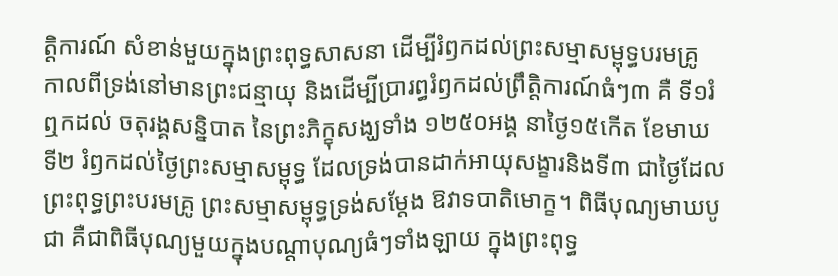ត្តិការណ៍ សំខាន់មួយក្នុងព្រះពុទ្ធសាសនា ដើម្បីរំឭកដល់ព្រះសម្មាសម្ពុទ្ធបរមគ្រូ កាលពីទ្រង់នៅមានព្រះជន្មាយុ និងដើម្បីប្រារព្ធរំឭកដល់ព្រឹត្តិការណ៍ធំៗ៣ គឺ ទី១រំឮកដល់ ចតុរង្គសន្និបាត នៃព្រះភិក្ខុសង្ឃទាំង ១២៥០អង្គ នាថ្ងៃ១៥កើត ខែមាឃ ទី២ រំឭកដល់ថ្ងៃព្រះសម្មាសម្ពុទ្ធ ដែលទ្រង់បានដាក់អាយុសង្ខារនិងទី៣ ជាថ្ងៃដែលព្រះពុទ្ធព្រះបរមគ្រូ ព្រះសម្មាសម្ពុទ្ធទ្រង់សម្តែង ឱវាទបាតិមោក្ខ។ ពិធីបុណ្យមាឃបូជា គឺជាពិធីបុណ្យមួយក្នុងបណ្តាបុណ្យធំៗទាំងឡាយ ក្នុងព្រះពុទ្ធ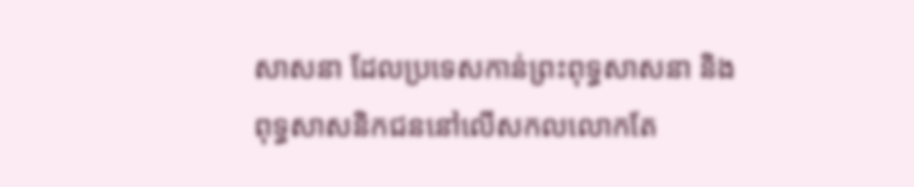សាសនា ដែលប្រទេសកាន់ព្រះពុទ្ធសាសនា និងពុទ្ធសាសនិកជននៅលើសកលលោកតែ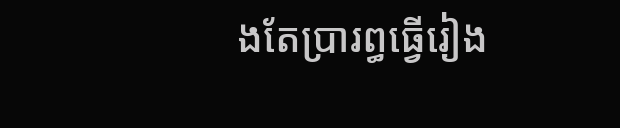ងតែប្រារព្ធធ្វើរៀង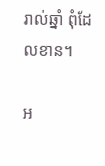រាល់ឆ្នាំ ពុំដែលខាន។

អ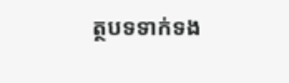ត្ថបទទាក់ទង